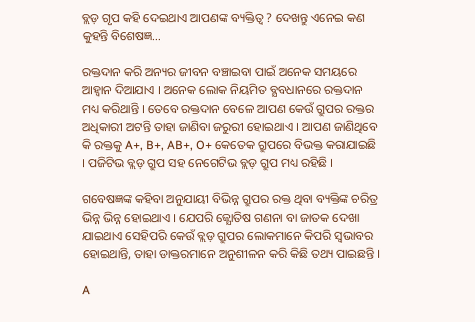ବ୍ଲଡ଼ ଗୃପ କହି ଦେଇଥାଏ ଆପଣଙ୍କ ବ୍ୟକ୍ତିତ୍ବ ? ଦେଖନ୍ତୁ ଏନେଇ କଣ କୁହନ୍ତି ବିଶେଷଜ୍ଞ…

ରକ୍ତଦାନ କରି ଅନ୍ୟର ଜୀବନ ବଞ୍ଚାଇବା ପାଇଁ ଅନେକ ସମୟରେ ଆହ୍ଵାନ ଦିଆଯାଏ । ଅନେକ ଲୋକ ନିୟମିତ ବ୍ଯବଧାନରେ ରକ୍ତଦାନ ମଧ୍ୟ କରିଥାନ୍ତି । ତେବେ ରକ୍ତଦାନ ବେଳେ ଆପଣ କେଉଁ ଗ୍ରୁପର ରକ୍ତର ଅଧିକାରୀ ଅଟନ୍ତି ତାହା ଜାଣିବା ଜରୁରୀ ହୋଇଥାଏ । ଆପଣ ଜାଣିଥିବେ କି ରକ୍ତକୁ A+, B+, AB+, O+ କେତେକ ଗ୍ରୁପରେ ବିଭକ୍ତ କରାଯାଇଛି । ପଜିଟିଭ ବ୍ଲଡ଼ ଗ୍ରୁପ ସହ ନେଗେଟିଭ ବ୍ଲଡ଼ ଗ୍ରୁପ ମଧ୍ୟ ରହିଛି ।

ଗବେଷଜ୍ଞଙ୍କ କହିବା ଅନୁଯାୟୀ ବିଭିନ୍ନ ଗ୍ରୁପର ରକ୍ତ ଥିବା ବ୍ୟକ୍ତିଙ୍କ ଚରିତ୍ର ଭିନ୍ନ ଭିନ୍ନ ହୋଇଥାଏ । ଯେପରି ଜ୍ଯୋତିଷ ଗଣନା ବା ଜାତକ ଦେଖା ଯାଇଥାଏ ସେହିପରି କେଉଁ ବ୍ଲଡ଼ ଗ୍ରୁପର ଲୋକମାନେ କିପରି ସ୍ଵଭାବର ହୋଇଥାନ୍ତି, ତାହା ଡାକ୍ତରମାନେ ଅନୁଶୀଳନ କରି କିଛି ତଥ୍ୟ ପାଇଛନ୍ତି ।

A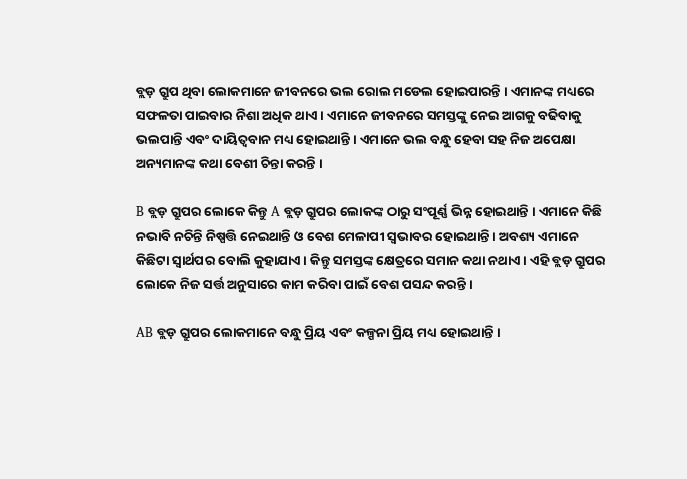ବ୍ଲଡ଼ ଗ୍ରୁପ ଥିବା ଲୋକମାନେ ଜୀବନରେ ଭଲ ରୋଲ ମଡେଲ ହୋଇପାରନ୍ତି । ଏମାନଙ୍କ ମଧ୍ୟରେ ସଫଳତା ପାଇବାର ନିଶା ଅଧିକ ଥାଏ । ଏମାନେ ଜୀବନରେ ସମସ୍ତଙ୍କୁ ନେଇ ଆଗକୁ ବଢିବାକୁ ଭଲପାନ୍ତି ଏବଂ ଦାୟିତ୍ଵବାନ ମଧ୍ୟ ହୋଇଥାନ୍ତି । ଏମାନେ ଭଲ ବନ୍ଧୁ ହେବା ସହ ନିଜ ଅପେକ୍ଷା ଅନ୍ୟମାନଙ୍କ କଥା ବେଶୀ ଚିନ୍ତା କରନ୍ତି ।

B ବ୍ଲଡ଼ ଗ୍ରୁପର ଲୋକେ କିନ୍ତୁ A ବ୍ଲଡ଼ ଗ୍ରୁପର ଲୋକଙ୍କ ଠାରୁ ସଂପୂର୍ଣ୍ଣ ଭିନ୍ନ ହୋଇଥାନ୍ତି । ଏମାନେ କିଛି ନଭାବି ନଚିନ୍ତି ନିଷ୍ପତ୍ତି ନେଇଥାନ୍ତି ଓ ବେଶ ମେଳାପୀ ସ୍ଵଭାବର ହୋଇଥାନ୍ତି । ଅବଶ୍ୟ ଏମାନେ କିଛିଟା ସ୍ଵାର୍ଥପର ବୋଲି କୁହାଯାଏ । କିନ୍ତୁ ସମସ୍ତଙ୍କ କ୍ଷେତ୍ରରେ ସମାନ କଥା ନଥାଏ । ଏହି ବ୍ଲଡ଼ ଗ୍ରୁପର ଲୋକେ ନିଜ ସର୍ତ୍ତ ଅନୁସାରେ କାମ କରିବା ପାଇଁ ବେଶ ପସନ୍ଦ କରନ୍ତି ।

AB ବ୍ଲଡ଼ ଗ୍ରୁପର ଲୋକମାନେ ବନ୍ଧୁ ପ୍ରିୟ ଏବଂ କଳ୍ପନା ପ୍ରିୟ ମଧ୍ୟ ହୋଇଥାନ୍ତି ।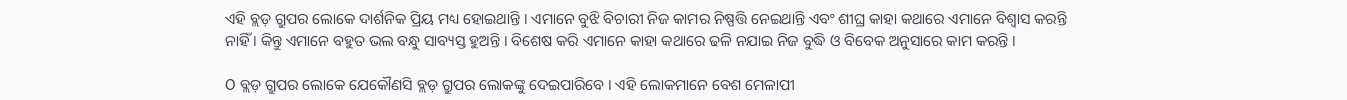ଏହି ବ୍ଲଡ଼ ଗ୍ରୁପର ଲୋକେ ଦାର୍ଶନିକ ପ୍ରିୟ ମଧ୍ୟ ହୋଇଥାନ୍ତି । ଏମାନେ ବୁଝି ବିଚାରୀ ନିଜ କାମର ନିଷ୍ପତ୍ତି ନେଇଥାନ୍ତି ଏବଂ ଶୀଘ୍ର କାହା କଥାରେ ଏମାନେ ବିଶ୍ବାସ କରନ୍ତି ନାହିଁ । କିନ୍ତୁ ଏମାନେ ବହୁତ ଭଲ ବନ୍ଧୁ ସାବ୍ୟସ୍ତ ହୁଅନ୍ତି । ବିଶେଷ କରି ଏମାନେ କାହା କଥାରେ ଢଳି ନଯାଇ ନିଜ ବୁଦ୍ଧି ଓ ବିବେକ ଅନୁସାରେ କାମ କରନ୍ତି ।

O ବ୍ଲଡ଼ ଗ୍ରୁପର ଲୋକେ ଯେକୌଣସି ବ୍ଲଡ଼ ଗ୍ରୁପର ଲୋକଙ୍କୁ ଦେଇପାରିବେ । ଏହି ଲୋକମାନେ ବେଶ ମେଳାପୀ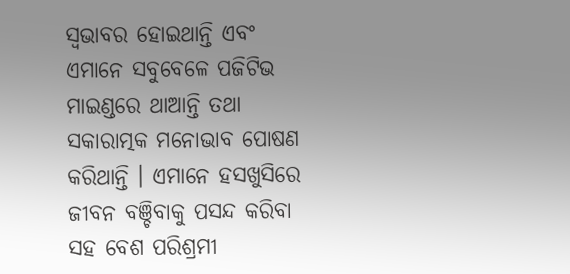ସ୍ଵଭାବର ହୋଇଥାନ୍ତି ଏବଂ ଏମାନେ ସବୁବେଳେ ପଜିଟିଭ ମାଇଣ୍ଡରେ ଥାଆନ୍ତି ତଥା ସକାରାତ୍ମକ ମନୋଭାବ ପୋଷଣ କରିଥାନ୍ତି । ଏମାନେ ହସଖୁସିରେ ଜୀବନ ବଞ୍ଚିବାକୁ ପସନ୍ଦ କରିବା ସହ ବେଶ ପରିଶ୍ରମୀ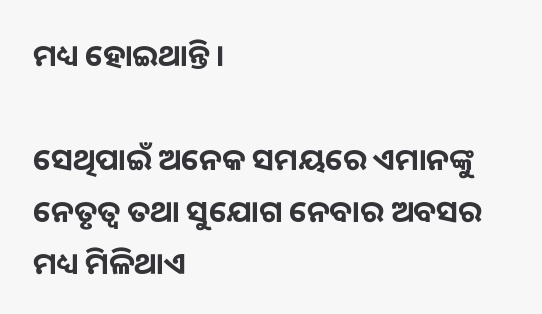ମଧ୍ୟ ହୋଇଥାନ୍ତି ।

ସେଥିପାଇଁ ଅନେକ ସମୟରେ ଏମାନଙ୍କୁ ନେତୃତ୍ଵ ତଥା ସୁଯୋଗ ନେବାର ଅବସର ମଧ୍ୟ ମିଳିଥାଏ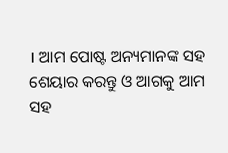। ଆମ ପୋଷ୍ଟ ଅନ୍ୟମାନଙ୍କ ସହ ଶେୟାର କରନ୍ତୁ ଓ ଆଗକୁ ଆମ ସହ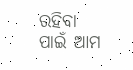ରହିବା ପାଇଁ ଆମ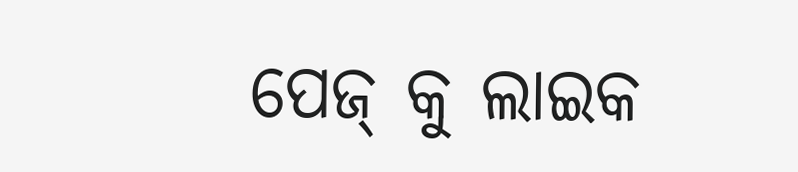ପେଜ୍ କୁ ଲାଇକ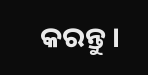କରନ୍ତୁ ।